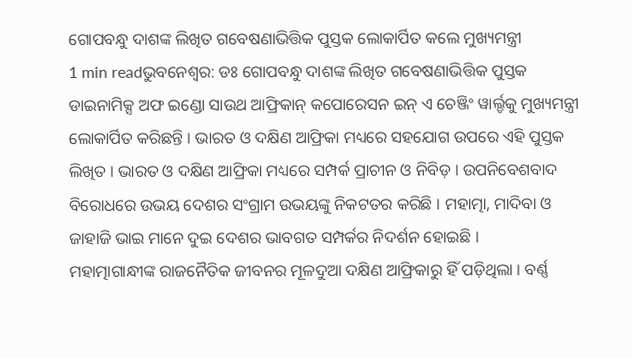ଗୋପବନ୍ଧୁ ଦାଶଙ୍କ ଲିଖିତ ଗବେଷଣାଭିତ୍ତିକ ପୁସ୍ତକ ଲୋକାର୍ପିତ କଲେ ମୁଖ୍ୟମନ୍ତ୍ରୀ
1 min readଭୁବନେଶ୍ୱର: ଡଃ ଗୋପବନ୍ଧୁ ଦାଶଙ୍କ ଲିଖିତ ଗବେଷଣାଭିତ୍ତିକ ପୁସ୍ତକ ଡାଇନାମିକ୍ସ ଅଫ ଇଣ୍ଡୋ ସାଉଥ ଆଫ୍ରିକାନ୍ କପୋରେସନ ଇନ୍ ଏ ଚେଞ୍ଜିଂ ୱାର୍ଲ୍ଡକୁ ମୁଖ୍ୟମନ୍ତ୍ରୀ ଲୋକାର୍ପିତ କରିଛନ୍ତି । ଭାରତ ଓ ଦକ୍ଷିଣ ଆଫ୍ରିକା ମଧ୍ୟରେ ସହଯୋଗ ଉପରେ ଏହି ପୁସ୍ତକ ଲିଖିତ । ଭାରତ ଓ ଦକ୍ଷିଣ ଆଫ୍ରିକା ମଧ୍ୟରେ ସମ୍ପର୍କ ପ୍ରାଚୀନ ଓ ନିବିଡ଼ । ଉପନିବେଶବାଦ ବିରୋଧରେ ଉଭୟ ଦେଶର ସଂଗ୍ରାମ ଉଭୟଙ୍କୁ ନିକଟତର କରିଛି । ମହାତ୍ମା, ମାଦିବା ଓ ଜାହାଜି ଭାଇ ମାନେ ଦୁଇ ଦେଶର ଭାବଗତ ସମ୍ପର୍କର ନିଦର୍ଶନ ହୋଇଛି ।
ମହାତ୍ମାଗାନ୍ଧୀଙ୍କ ରାଜନୈତିକ ଜୀବନର ମୂଳଦୁଆ ଦକ୍ଷିଣ ଆଫ୍ରିକାରୁ ହିଁ ପଡ଼ିଥିଲା । ବର୍ଣ୍ଣ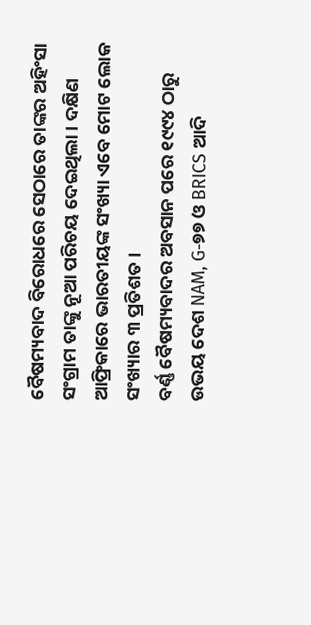ବୈଷମ୍ୟବାଦ ବିରୋଧରେ ସେଠାରେ ତାଙ୍କର ଅହିଂସା ସଂଗ୍ରାମ ତାଙ୍କୁ ନୂଆ ପରିଚୟ ଦେଇଥିଲା । ଦକ୍ଷିଣ ଆଫ୍ରିକାରେ ଭାରତୀୟଙ୍କ ସଂଖ୍ୟା ଏବେ ମୋଟ ଲୋକ ସଂଖ୍ୟାର ୩ ପ୍ରତିଶତ ।
ବର୍ଣ୍ଣ ବୈଷମ୍ୟବାଦର ଅବସାନ ପରେ ୧୯୯୪ ଠାରୁ ଉଭୟ ଦେଶ NAM, G-୭୭ ଓ BRICS ଆଦି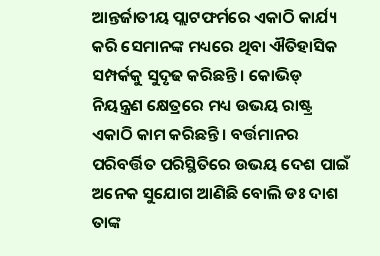ଆନ୍ତର୍ଜାତୀୟ ପ୍ଲାଟଫର୍ମରେ ଏକାଠି କାର୍ଯ୍ୟ କରି ସେମାନଙ୍କ ମଧ୍ୟରେ ଥିବା ଐତିହାସିକ ସମ୍ପର୍କକୁ ସୁଦୃଢ କରିଛନ୍ତି । କୋଭିଡ୍ ନିୟନ୍ତ୍ରଣ କ୍ଷେତ୍ରରେ ମଧ୍ୟ ଉଭୟ ରାଷ୍ଟ୍ର ଏକାଠି କାମ କରିଛନ୍ତି । ବର୍ତ୍ତମାନର ପରିବର୍ତ୍ତିତ ପରିସ୍ଥିତିରେ ଉଭୟ ଦେଶ ପାଇଁ ଅନେକ ସୁଯୋଗ ଆଣିଛି ବୋଲି ଡଃ ଦାଶ ତାଙ୍କ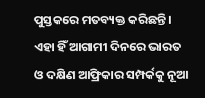ପୁସ୍ତକରେ ମତବ୍ୟକ୍ତ କରିଛନ୍ତି । ଏହା ହିଁ ଆଗାମୀ ଦିନରେ ଭାରତ ଓ ଦକ୍ଷିଣ ଆଫ୍ରିକାର ସମ୍ପର୍କକୁ ନୂଆ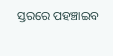ସ୍ତରରେ ପହଞ୍ଚାଇବ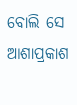ବୋଲି ସେ ଆଶାପ୍ରକାଶ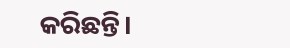କରିଛନ୍ତି।